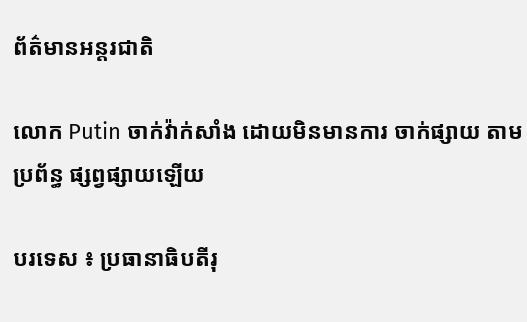ព័ត៌មានអន្តរជាតិ

លោក Putin ចាក់វ៉ាក់សាំង ដោយមិនមានការ ចាក់ផ្សាយ តាមប្រព័ន្ធ ផ្សព្វផ្សាយឡើយ

បរទេស ៖ ប្រធានាធិបតីរុ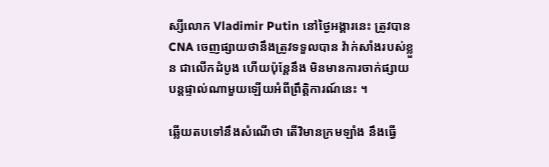ស្សីលោក Vladimir Putin នៅថ្ងៃអង្គារនេះ ត្រូវបាន CNA ចេញផ្សាយថានឹងត្រូវទទួលបាន វ៉ាក់សាំងរបស់ខ្លួន ជាលើកដំបូង ហើយប៉ុន្តែនឹង មិនមានការចាក់ផ្សាយ បន្តផ្ទាល់ណាមួយឡើយអំពីព្រឹត្តិការណ៍នេះ ។

ឆ្លើយតបទៅនឹងសំណើថា តើវិមានក្រមឡាំង នឹងធ្វើ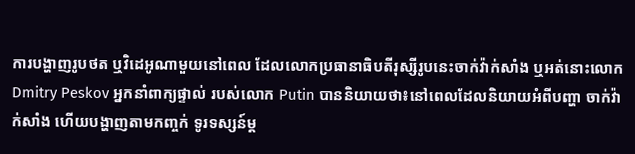ការបង្ហាញរូបថត ឬវិដេអូណាមួយនៅពេល ដែលលោកប្រធានាធិបតីរុស្សីរូបនេះចាក់វ៉ាក់សាំង ឬអត់នោះលោក Dmitry Peskov អ្នកនាំពាក្យផ្ទាល់ របស់លោក Putin បាននិយាយថា៖នៅពេលដែលនិយាយអំពីបញ្ហា ចាក់វ៉ាក់សាំង ហើយបង្ហាញតាមកញ្ចក់ ទូរទស្សន៍ម្ត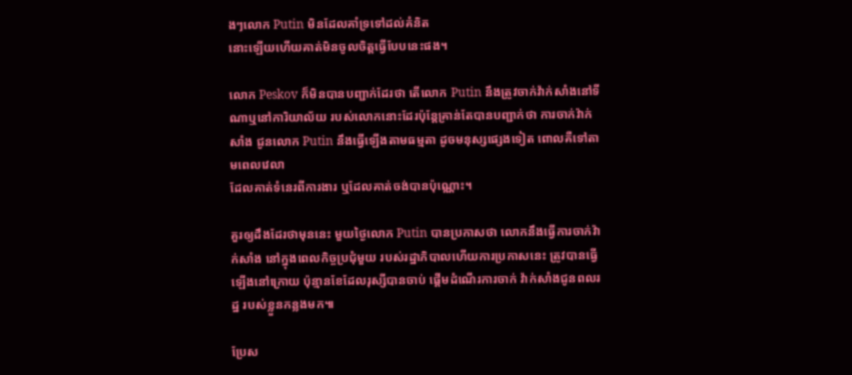ងៗលោក Putin មិនដែលគាំទ្រទៅដល់គំនិត
នោះឡើយហើយគាត់មិនចូលចិត្តធ្វើបែបនេះផង។

លោក Peskov ក៏មិនបានបញ្ជាក់ដែរថា តើលោក Putin នឹងត្រូវចាក់វ៉ាក់សាំងនៅទីណាឬនៅការិយាល័យ របស់លោកនោះដែរប៉ុន្តែគ្រាន់តែបានបញ្ជាក់ថា ការចាក់វ៉ាក់សាំង ជូនលោក Putin នឹងធ្វើឡើងតាមធម្មតា ដូចមនុស្សផ្សេងទៀត ពោលគឺទៅតាមពេលវេលា
ដែលគាត់ទំនេរពីការងារ ឬដែលគាត់ចង់បានប៉ុណ្ណោះ។

គួរឲ្យដឹងដែរថាមុននេះ មួយថ្ងៃលោក Putin បានប្រកាសថា លោកនឹងធ្វើការចាក់វ៉ាក់សាំង នៅក្នុងពេលកិច្ចប្រជុំមួយ របស់រដ្ឋាភិបាលហើយការប្រកាសនេះ ត្រូវបានធ្វើឡើងនៅក្រោយ ប៉ុន្មានខែដែលរុស្សីបានចាប់ ផ្តើមដំណើរការចាក់ វ៉ាក់សាំងជូនពលរដ្ឋ របស់ខ្លួនកន្លងមក៕

ប្រែស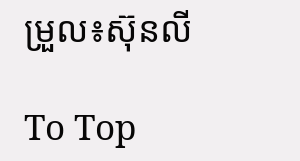ម្រួល៖ស៊ុនលី

To Top